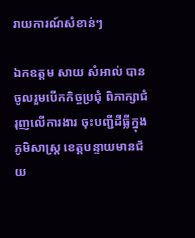រាយការណ៍សំខាន់ៗ

ឯកឧត្តម សាយ សំអាល់ បានចូលរួមបើកកិច្ចប្រជុំ ពិភាក្សាជំរុញលើការងារ ចុះបញ្ជីដីធ្លីក្នុងភូមិសាស្ត្រ ខេត្តបន្ទាយមានជ័យ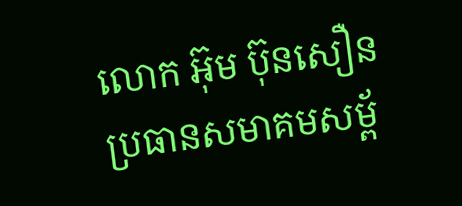លោក អ៊ុម ប៊ុនសឿន ប្រធានសមាគមសម្ព័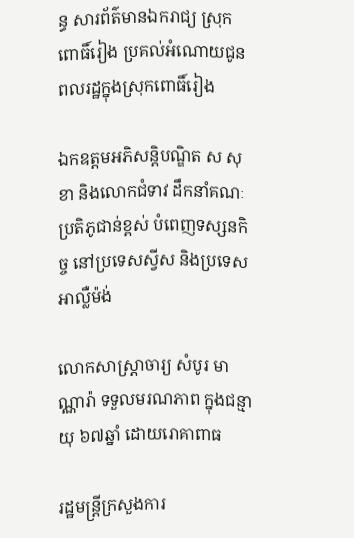ន្ធ សារព័ត៌មានឯករាជ្យ ស្រុកពោធិ៍រៀង ប្រគល់អំណោយជូនពលរដ្ឋក្នុងស្រុកពោធិ៍រៀង

ឯកឧត្តមអភិសន្តិបណ្ឌិត ស សុខា និងលោកជំទាវ ដឹកនាំគណៈ ប្រតិភូជាន់ខ្ពស់ បំពេញទស្សនកិច្ច នៅប្រទេសស្វីស និងប្រទេសអាល្លឺម៉ង់

លោកសាស្រ្តាចារ្យ សំបូរ មាណ្ណារ៉ា ទទួលមរណភាព ក្នុងជន្មាយុ ៦៧ឆ្នាំ ដោយរោគាពាធ

រដ្ឋមន្រ្តីក្រសួងការ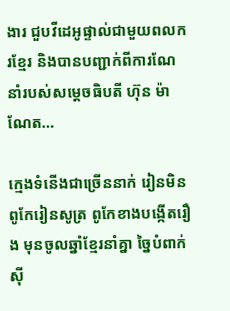ងារ ជួបវីដេអូផ្ទាល់ជាមួយពលករខ្មែរ និងបានបញ្ជាក់ពីការណែ នាំរបស់សម្តេចធិបតី ហ៊ុន ម៉ាណែត…

ក្មេងទំនើងជាច្រើននាក់ រៀនមិនពូកែរៀនសូត្រ ពូកែខាងបង្កើតរឿង មុនចូលឆ្នាំខ្មែរនាំគ្នា ច្នៃបំពាក់ស៊ី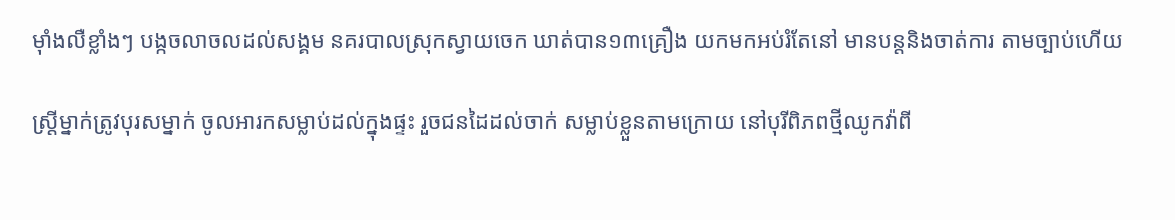ម៉ាំងលឺខ្លាំងៗ បង្កចលាចលដល់សង្គម នគរបាលស្រុកស្វាយចេក ឃាត់បាន១៣គ្រឿង យកមកអប់រំតែនៅ មានបន្តនិងចាត់ការ តាមច្បាប់ហើយ

ស្ដ្រីម្នាក់ត្រូវបុរសម្នាក់ ចូលអារកសម្លាប់ដល់ក្នុងផ្ទះ រួចជនដៃដល់ចាក់ សម្លាប់ខ្លួនតាមក្រោយ នៅបុរីពិភពថ្មីឈូកវ៉ាពី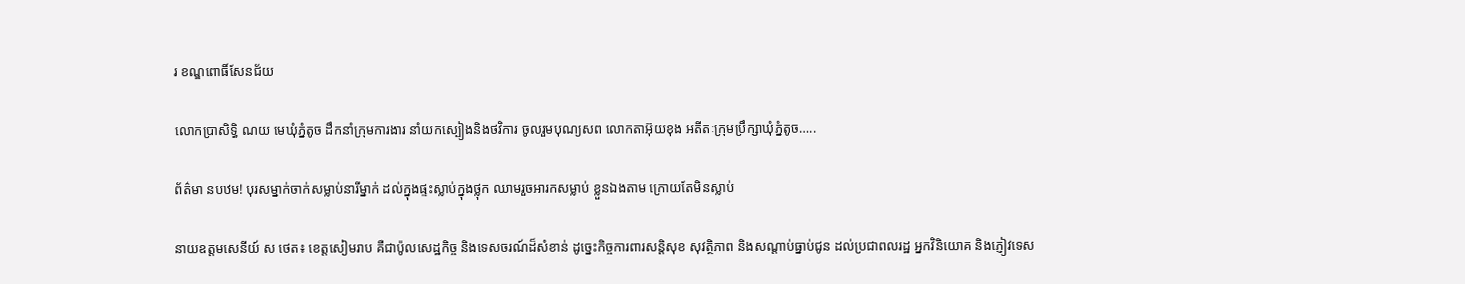រ ខណ្ឌពោធិ៍សែនជ័យ

លោកប្រាសិទ្ធិ ណយ មេឃុំភ្នំតូច ដឹកនាំក្រុមការងារ នាំយកស្បៀងនិងថវិការ ចូលរួមបុណ្យសព លោកតាអ៊ុយខុង អតីតៈក្រុមប្រឹក្សាឃុំភ្នំតូច…..

ព័ត៌មា នបឋម! បុរសម្នាក់ចាក់សម្លាប់នារីម្នាក់ ដល់ក្នុងផ្ទះស្លាប់ក្នុងថ្លុក ឈាមរួចអារកសម្លាប់ ខ្លួនឯងតាម ក្រោយតែមិនស្លាប់

នាយឧត្តមសេនីយ៍ ស ថេត៖ ខេត្តសៀមរាប គឺជាប៉ូលសេដ្ឋកិច្ច និងទេសចរណ៍ដ៏សំខាន់ ដូច្នេះកិច្ចការពារសន្ដិសុខ សុវត្ថិភាព និងសណ្ដាប់ធ្នាប់ជូន ដល់ប្រជាពលរដ្ឋ អ្នកវិនិយោគ និងភ្ញៀវទេស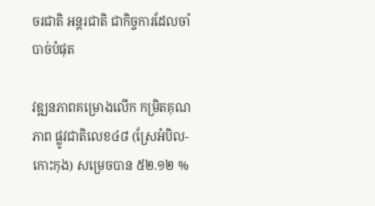ចរជាតិ អន្ដរជាតិ ជាកិច្ចការដែលចាំបាច់បំផុត

វឌ្ឍនភាពគម្រោងលើក កម្រិតគុណភាព ផ្លូវជាតិលេខ៤៨ (ស្រែអំបិល-កោះកុង) សម្រេចបាន ៥២.១២ %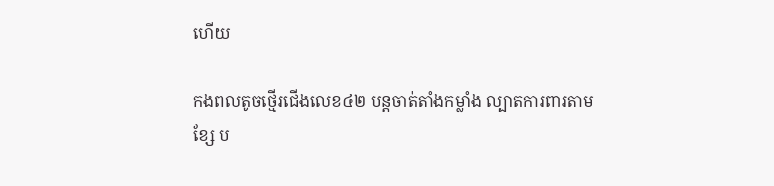ហើយ

កងពលតូចថ្មើរជើងលេខ៤២ បន្តចាត់តាំងកម្លាំង ល្បាតការពារតាមខ្សែ ប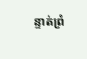ន្ទាត់ព្រំ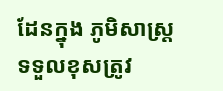ដែនក្នុង ភូមិសាស្រ្តទទួលខុសត្រូវ